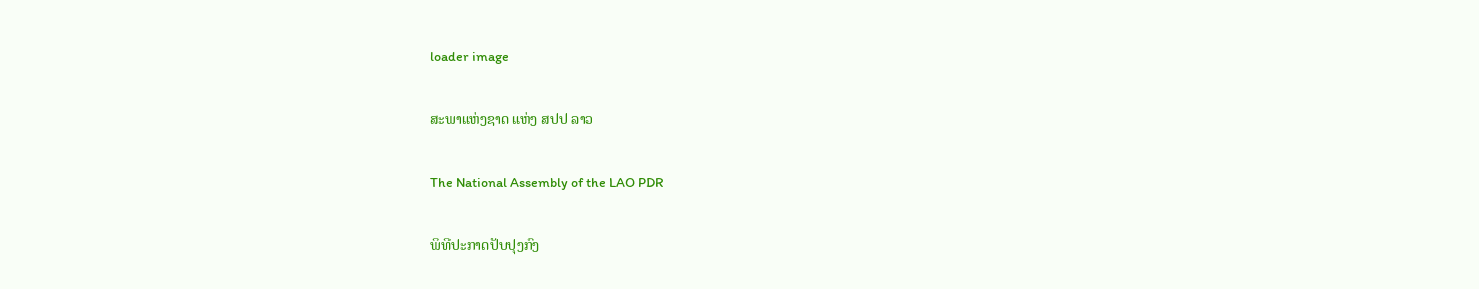loader image

ສະພາແຫ່ງຊາດ ແຫ່ງ ສປປ ລາວ

The National Assembly of the LAO PDR

ພິທີປະກາດປັບປຸງກົງ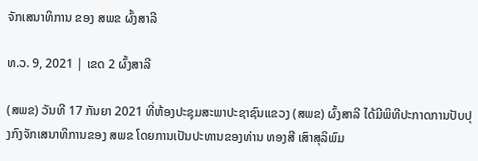ຈັກເສນາທິການ ຂອງ ສພຂ ຜົ້ງສາລີ

ທ.ວ. 9, 2021 | ເຂດ 2 ຜົ້ງສາລີ

(ສພຂ) ວັນທີ 17 ກັນຍາ 2021 ທີ່ຫ້ອງປະຊຸມສະພາປະຊາຊົນແຂວງ (ສພຂ) ຜົ້ງສາລີ ໄດ້ມີພິທີປະກາດການປັບປຸງກົງຈັກເສນາທິການຂອງ ສພຂ ໂດຍການເປັນປະທານຂອງທ່ານ ທອງສີ ເສົາສຸລິພົມ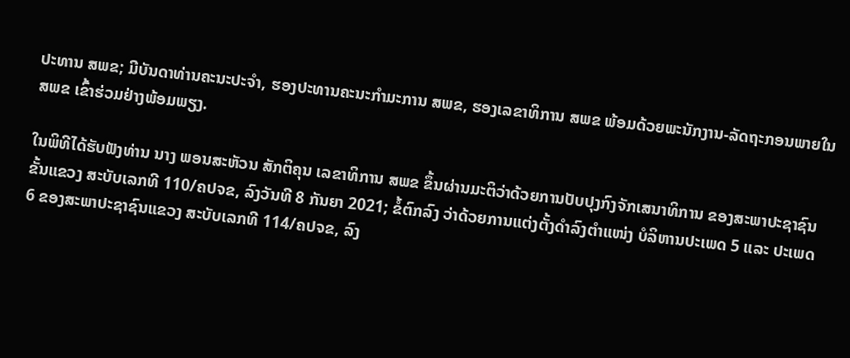ປະທານ ສພຂ; ມີບັນດາທ່ານຄະນະປະຈໍາ, ຮອງປະທານຄະນະກໍາມະການ ສພຂ, ຮອງເລຂາທິການ ສພຂ ພ້ອມດ້ວຍພະນັກງານ-ລັດຖະກອນພາຍໃນ ສພຂ ເຂົ້າຮ່ວມຢ່າງພ້ອມພຽງ.

ໃນພິທີໄດ້ຮັບຟັງທ່ານ ນາງ ພອນສະຫັວນ ສັກຕິຄຸນ ເລຂາທິການ ສພຂ ຂຶ້ນຜ່ານມະຕິວ່າດ້ວຍການປັບປຸງກົງຈັກເສນາທິການ ຂອງສະພາປະຊາຊົນຂັ້ນແຂວງ ສະບັບເລກທີ 110/ຄປຈຂ, ລົງວັນທີ 8 ກັນຍາ 2021; ຂໍ້ຕົກລົງ ວ່າດ້ວຍການແຕ່ງຕັ້ງດໍາລົງຕໍາແໜ່ງ ບໍລິຫານປະເພດ 5 ແລະ ປະເພດ 6 ຂອງສະພາປະຊາຊົນແຂວງ ສະບັບເລກທີ 114/ຄປຈຂ, ລົງ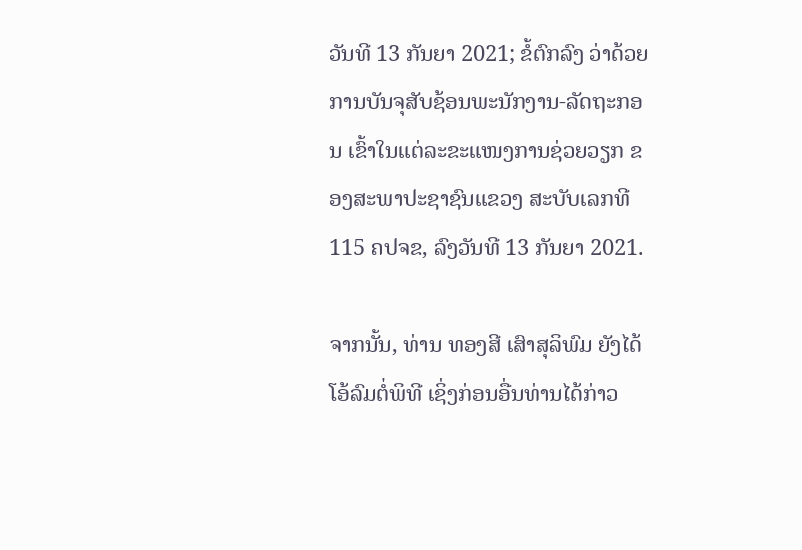ວັນທີ 13 ກັນຍາ 2021; ຂໍ້ຕົກລົງ ວ່າດ້ວຍການບັນຈຸສັບຊ້ອນພະນັກງານ-ລັດຖະກອນ ເຂົ້າໃນແຕ່ລະຂະແໜງການຊ່ວຍວຽກ ຂອງສະພາປະຊາຊົນແຂວງ ສະບັບເລກທີ 115 ຄປຈຂ, ລົງວັນທີ 13 ກັນຍາ 2021.

ຈາກນັ້ນ, ທ່ານ ທອງສີ ເສົາສຸລິພົມ ຍັງໄດ້ໂອ້ລົມຕໍ່ພິທີ ເຊິ່ງກ່ອນອື່ນທ່ານໄດ້ກ່າວ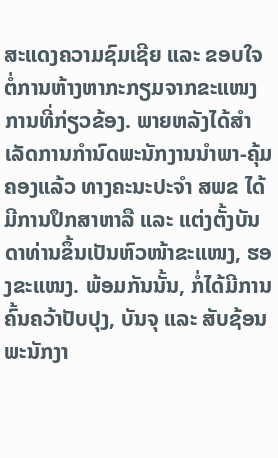ສະແດງຄວາມຊົມເຊີຍ ແລະ ຂອບໃຈຕໍ່ການຫ້າງຫາກະກຽມຈາກຂະແໜງການທີ່ກ່ຽວຂ້ອງ. ພາຍຫລັງໄດ້ສໍາເລັດການກໍານົດພະນັກງານນໍາພາ-ຄຸ້ມຄອງແລ້ວ ທາງຄະນະປະຈໍາ ສພຂ ໄດ້ມີການປຶກສາຫາລື ແລະ ແຕ່ງຕັ້ງບັນດາທ່ານຂຶ້ນເປັນຫົວໜ້າຂະແໜງ, ຮອງຂະແໜງ. ພ້ອມກັນນັ້ນ, ກໍ່ໄດ້ມີການຄົ້ນຄວ້າປັບປຸງ, ບັນຈຸ ແລະ ສັບຊ້ອນພະນັກງາ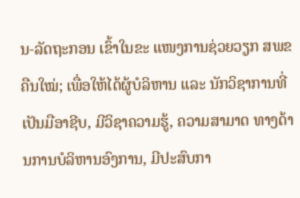ນ-ລັດຖະກອນ ເຂົ້າໃນຂະ ແໜງການຊ່ວຍວຽກ ສພຂ ຄືນໃໝ່; ເພື່ອໃຫ້ໄດ້ຜູ້ບໍລິຫານ ແລະ ນັກວິຊາການທີ່ເປັນມືອາຊີບ, ມີວິຊາຄວາມຮູ້, ຄວາມສາມາດ ທາງດ້ານການບໍລິຫານອົງການ, ມີປະສົບກາ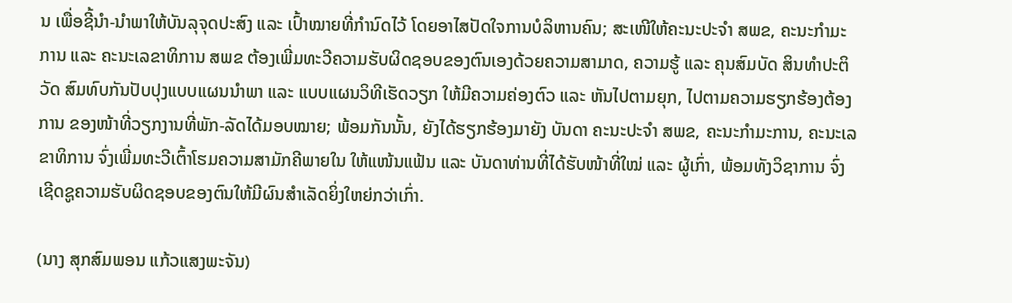ນ ເພື່ອຊີ້ນໍາ-ນໍາພາໃຫ້ບັນລຸຈຸດປະສົງ ແລະ ເປົ້າໝາຍທີ່ກໍານົດໄວ້ ໂດຍອາໄສປັດໃຈການບໍລິຫານຄົນ; ສະເໜີໃຫ້ຄະນະປະຈໍາ ສພຂ, ຄະນະກຳມະການ ແລະ ຄະນະເລຂາທິການ ສພຂ ຕ້ອງເພີ່ມທະວີຄວາມຮັບຜິດຊອບຂອງຕົນເອງດ້ວຍຄວາມສາມາດ, ຄວາມຮູ້ ແລະ ຄຸນສົມບັດ ສິນທໍາປະຕິວັດ ສົມທົບກັນປັບປຸງແບບແຜນນໍາພາ ແລະ ແບບແຜນວິທີເຮັດວຽກ ໃຫ້ມີຄວາມຄ່ອງຕົວ ແລະ ຫັນໄປຕາມຍຸກ, ໄປຕາມຄວາມຮຽກຮ້ອງຕ້ອງການ ຂອງໜ້າທີ່ວຽກງານທີ່ພັກ-ລັດໄດ້ມອບໝາຍ; ພ້ອມກັນນັ້ນ, ຍັງໄດ້ຮຽກຮ້ອງມາຍັງ ບັນດາ ຄະນະປະຈໍາ ສພຂ, ຄະນະກຳມະການ, ຄະນະເລຂາທິການ ຈົ່ງເພີ່ມທະວີເຕົ້າໂຮມຄວາມສາມັກຄີພາຍໃນ ໃຫ້ແໜ້ນແຟ້ນ ແລະ ບັນດາທ່ານທີ່ໄດ້ຮັບໜ້າທີ່ໃໝ່ ແລະ ຜູ້ເກົ່າ, ພ້ອມທັງວິຊາການ ຈົ່ງເຊີດຊູຄວາມຮັບຜິດຊອບຂອງຕົນໃຫ້ມີຜົນສໍາເລັດຍິ່ງໃຫຍ່ກວ່າເກົ່າ.

(ນາງ ສຸກສົມພອນ ແກ້ວແສງພະຈັນ)